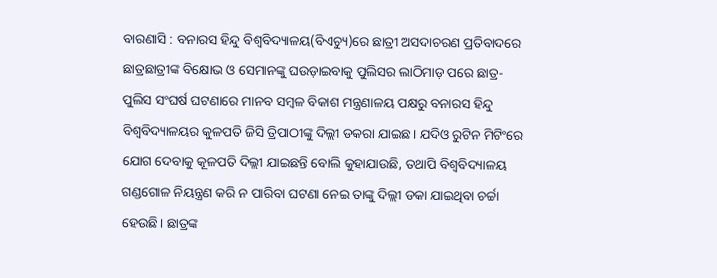ବାରଣାସି : ବନାରସ ହିନ୍ଦୁ ବିଶ୍ୱବିଦ୍ୟାଳୟ(ବିଏଚ୍ୟୁ)ରେ ଛାତ୍ରୀ ଅସଦାଚରଣ ପ୍ରତିବାଦରେ ଛାତ୍ରଛାତ୍ରୀଙ୍କ ବିକ୍ଷୋଭ ଓ ସେମାନଙ୍କୁ ଘଉଡ଼ାଇବାକୁ ପୁଲିସର ଲାଠିମାଡ଼ ପରେ ଛାତ୍ର-ପୁଲିସ ସଂଘର୍ଷ ଘଟଣାରେ ମାନବ ସମ୍ବଳ ବିକାଶ ମନ୍ତ୍ରଣାଳୟ ପକ୍ଷରୁ ବନାରସ ହିନ୍ଦୁ ବିଶ୍ୱବିଦ୍ୟାଳୟର କୁଳପତି ଜିସି ତ୍ରିପାଠୀଙ୍କୁ ଦିଲ୍ଲୀ ଡକରା ଯାଇଛ। ଯଦିଓ ରୁଟିନ ମିଟିଂରେ ଯୋଗ ଦେବାକୁ କୂଳପତି ଦିଲ୍ଲୀ ଯାଇଛନ୍ତି ବୋଲି କୁହାଯାଉଛି, ତଥାପି ବିଶ୍ୱବିଦ୍ୟାଳୟ ଗଣ୍ଡଗୋଳ ନିୟନ୍ତ୍ରଣ କରି ନ ପାରିବା ଘଟଣା ନେଇ ତାଙ୍କୁ ଦିଲ୍ଲୀ ଡକା ଯାଇଥିବା ଚର୍ଚ୍ଚା ହେଉଛି। ଛାତ୍ରଙ୍କ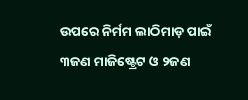ଉପରେ ନିର୍ମମ ଲାଠିମାଡ଼ ପାଇଁ ୩ଜଣ ମାଜିଷ୍ଟ୍ରେଟ ଓ ୨ଜଣ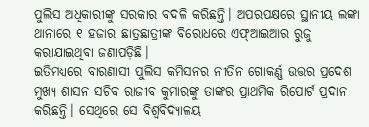ପୁଲିସ ଅଧିକାରୀଙ୍କୁ ସରକାର ବଦଳି କରିଛନ୍ତି। ଅପରପକ୍ଷରେ ସ୍ଥାନୀୟ ଲଙ୍କା ଥାନାରେ ୧ ହଜାର ଛାତ୍ରଛାତ୍ରୀଙ୍କ ବିରୋଧରେ ଏଫ୍ଆଇଆର ରୁଜୁ କରାଯାଇଥିବା ଜଣାପଡ଼ିଛି।
ଇତିମଧ୍ୟରେ ବାରଣାସୀ ପୁଲିସ କମିସନର ନୀତିନ ଗୋକର୍ଣ୍ଣ ଉତ୍ତର ପ୍ରଦେଶ ମୁଖ୍ୟ ଶାସନ ସଚିବ ରାଜୀବ କୁମାରଙ୍କୁ ତାଙ୍କର ପ୍ରାଥମିକ ରିପୋର୍ଟ ପ୍ରଦାନ କରିଛନ୍ତି। ସେଥିରେ ସେ ବିଶ୍ୱବିଦ୍ୟାଳୟ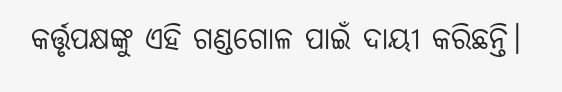କର୍ତ୍ତୃପକ୍ଷଙ୍କୁ ଏହି ଗଣ୍ଡଗୋଳ ପାଇଁ ଦାୟୀ କରିଛନ୍ତି।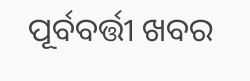ପୂର୍ବବର୍ତ୍ତୀ ଖବର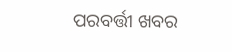ପରବର୍ତ୍ତୀ ଖବର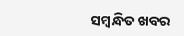ସମ୍ବନ୍ଧିତ ଖବର